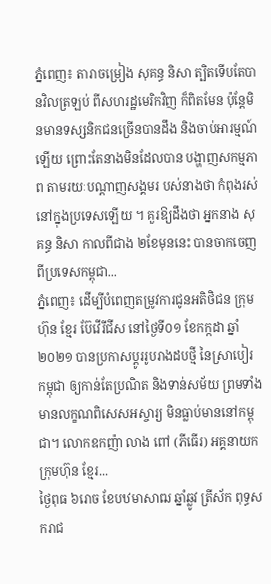ភ្នំពេញ៖ តារាចម្រៀង សុគន្ធ និសា ត្បិតទើបតែបានវិលត្រឡប់ ពីសហរដ្ឋមេរិកវិញ ក៏ពិតមែន ប៉ុន្តែមិនមានទស្សនិកជនច្រើនបានដឹង និងចាប់អារម្មណ៍ឡើយ ព្រោះតែនាងមិនដែលបាន បង្ហាញសកម្មភាព តាមរយៈបណ្ដាញសង្គមរ បស់នាងថា កំពុងរស់នៅក្នុងប្រទេសឡើយ ។ គួរឱ្យដឹងថា អ្នកនាង សុគន្ធ និសា កាលពីជាង ២ខែមុននេះ បានចាកចេញពីប្រទេសកម្ពុជា...
ភ្នំពេញ៖ ដើម្បីបំពេញតម្រូវការជូនអតិថិជន ក្រុមហ៊ុន ខ្មែរ ប៊ែវើរីជីស នៅថ្ងៃទី០១ ខែកក្កដា ឆ្នាំ២០២១ បានប្រកាសប្តូររូបរាងដបថ្មី នៃស្រាបៀរ កម្ពុជា ឲ្យកាន់តែប្រណិត និងទាន់សម័យ ព្រមទាំងមានលក្ខណពិសេសអស្ចារ្យ មិនធ្លាប់មាននៅកម្ពុជា។ លោកឧកញ៉ា លាង ពៅ (ភីធើរ) អគ្គនាយក ក្រុមហ៊ុន ខ្មែរ...
ថ្ងៃពុធ ៦រោច ខែបឋមាសាឍ ឆ្នាំឆ្លូវ ត្រីស័ក ពុទ្ធសករាជ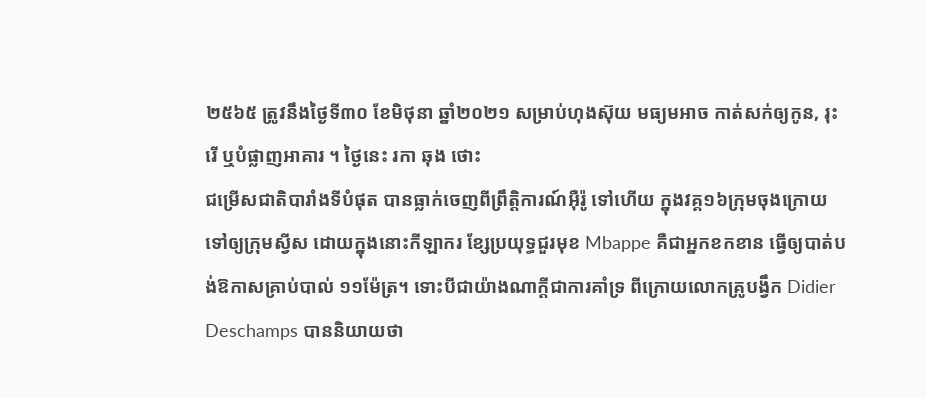២៥៦៥ ត្រូវនឹងថ្ងៃទី៣០ ខែមិថុនា ឆ្នាំ២០២១ សម្រាប់ហុងស៊ុយ មធ្យមអាច កាត់សក់ឲ្យកូន, រុះរើ ឬបំផ្លាញអាគារ ។ ថ្ងៃនេះ រកា ឆុង ថោះ
ជម្រើសជាតិបារាំងទីបំផុត បានធ្លាក់ចេញពីព្រឹត្តិការណ៍អ៊ឺរ៉ូ ទៅហើយ ក្នុងវគ្គ១៦ក្រុមចុងក្រោយ ទៅឲ្យក្រុមស្វីស ដោយក្នុងនោះកីឡាករ ខ្សែប្រយុទ្ធជួរមុខ Mbappe គឺជាអ្នកខកខាន ធ្វើឲ្យបាត់បង់ឱកាសគ្រាប់បាល់ ១១ម៉ែត្រ។ ទោះបីជាយ៉ាងណាក្តីជាការគាំទ្រ ពីក្រោយលោកគ្រូបង្វឹក Didier Deschamps បាននិយាយថា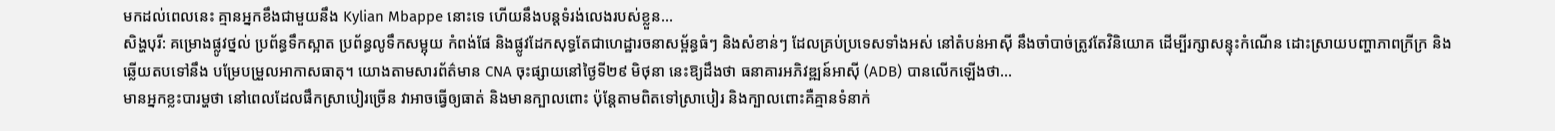មកដល់ពេលនេះ គ្មានអ្នកខឹងជាមួយនឹង Kylian Mbappe នោះទេ ហើយនឹងបន្តទំរង់លេងរបស់ខ្លួន...
សិង្ហបុរី: គម្រោងផ្លូវថ្នល់ ប្រព័ន្ធទឹកស្អាត ប្រព័ន្ធលូទឹកសម្អុយ កំពង់ផែ និងផ្លូវដែកសុទ្ធតែជាហេដ្ឋារចនាសម្ព័ន្ធធំៗ និងសំខាន់ៗ ដែលគ្រប់ប្រទេសទាំងអស់ នៅតំបន់អាស៊ី នឹងចាំបាច់ត្រូវតែវិនិយោគ ដើម្បីរក្សាសន្ទុះកំណើន ដោះស្រាយបញ្ហាភាពក្រីក្រ និងឆ្លើយតបទៅនឹង បម្រែបម្រួលអាកាសធាតុ។ យោងតាមសារព័ត៌មាន CNA ចុះផ្សាយនៅថ្ងៃទី២៩ មិថុនា នេះឱ្យដឹងថា ធនាគារអភិវឌ្ឍន៍អាស៊ី (ADB) បានលើកឡើងថា...
មានអ្នកខ្លះបារម្ហថា នៅពេលដែលផឹកស្រាបៀរច្រើន វាអាចធ្វើឲ្យធាត់ និងមានក្បាលពោះ ប៉ុន្តែតាមពិតទៅស្រាបៀរ និងក្បាលពោះគឺគ្មានទំនាក់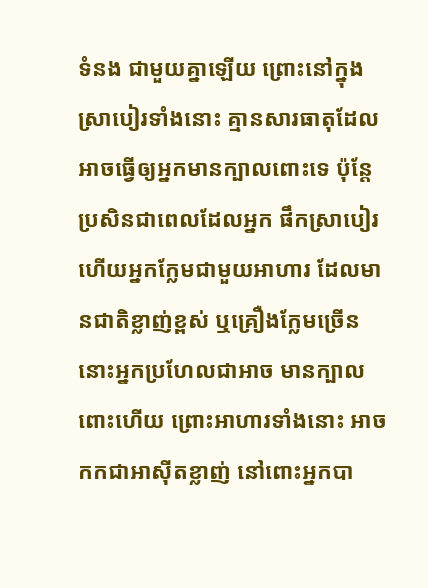ទំនង ជាមួយគ្នាឡើយ ព្រោះនៅក្នុងស្រាបៀរទាំងនោះ គ្មានសារធាតុដែលអាចធ្វើឲ្យអ្នកមានក្បាលពោះទេ ប៉ុន្តែប្រសិនជាពេលដែលអ្នក ផឹកស្រាបៀរ ហើយអ្នកក្លែមជាមួយអាហារ ដែលមានជាតិខ្លាញ់ខ្ពស់ ឬគ្រឿងក្លែមច្រើន នោះអ្នកប្រហែលជាអាច មានក្បាលពោះហើយ ព្រោះអាហារទាំងនោះ អាចកកជាអាស៊ីតខ្លាញ់ នៅពោះអ្នកបា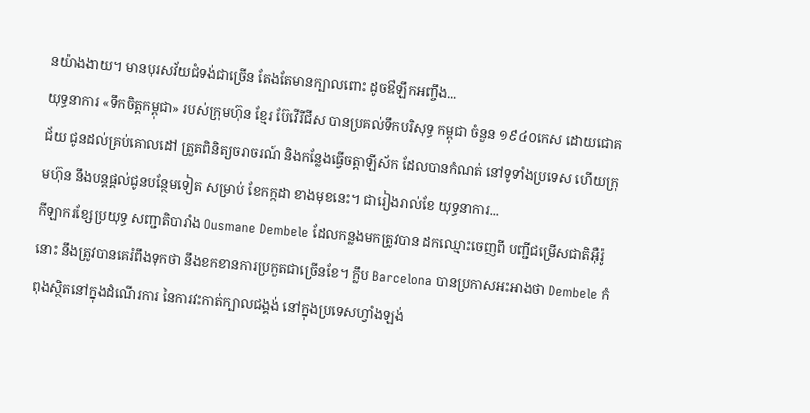នយ៉ាងងាយ។ មានបុរសវ័យជំទង់ជាច្រើន តែងតែមានក្បាលពោះ ដូចឳឡឹកអញ្ចឹង...
យុទ្ធនាការ «ទឹកចិត្តកម្ពុជា» របស់ក្រុមហ៊ុន ខ្មែរ ប៊ែវើរីជីស បានប្រគល់ទឹកបរិសុទ្ធ កម្ពុជា ចំនួន ១៩៤០កេស ដោយជោគជ័យ ជូនដល់គ្រប់គោលដៅ ត្រួតពិនិត្យចរាចរណ៍ និងកន្លែងធ្វើចត្តាឡីស័ក ដែលបានកំណត់ នៅទូទាំងប្រទេស ហើយក្រុមហ៊ុន នឹងបន្តផ្តល់ជូនបន្ថែមទៀត សម្រាប់ ខែកក្កដា ខាងមុខនេះ។ ជារៀងរាល់ខែ យុទ្ធនាការ...
កីឡាករខ្សែប្រយុទ្ធ សញ្ជាតិបារាំង Ousmane Dembele ដែលកន្លងមកត្រូវបាន ដកឈ្មោះចេញពី បញ្ជីជម្រើសជាតិអ៊ឺរ៉ូ នោះ នឹងត្រូវបានគេរំពឹងទុកថា នឹងខកខានការប្រកួតជាច្រើនខែ។ ក្លឹប Barcelona បានប្រកាសអះអាងថា Dembele កំពុងស្ថិតនៅក្នុងដំណើរការ នៃការវះកាត់ក្បាលជង្គង់ នៅក្នុងប្រទេសហ្វាំងឡង់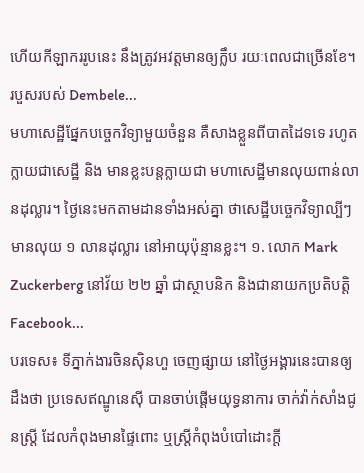ហើយកីឡាកររូបនេះ នឹងត្រូវអវត្តមានឲ្យក្លឹប រយៈពេលជាច្រើនខែ។ របួសរបស់ Dembele...
មហាសេដ្ឋីផ្នែកបច្ចេកវិទ្យាមួយចំនួន គឺសាងខ្លួនពីបាតដៃទទេ រហូតក្លាយជាសេដ្ឋី និង មានខ្លះបន្តក្លាយជា មហាសេដ្ឋីមានលុយពាន់លានដុល្លារ។ ថ្ងៃនេះមកតាមដានទាំងអស់គ្នា ថាសេដ្ឋីបច្ចេកវិទ្យាល្បីៗ មានលុយ ១ លានដុល្លារ នៅអាយុប៉ុន្មានខ្លះ។ ១. លោក Mark Zuckerberg នៅវ័យ ២២ ឆ្នាំ ជាស្ថាបនិក និងជានាយកប្រតិបត្តិ Facebook...
បរទេស៖ ទីភ្នាក់ងារចិនស៊ិនហួ ចេញផ្សាយ នៅថ្ងៃអង្គារនេះបានឲ្យដឹងថា ប្រទេសឥណ្ឌូនេស៊ី បានចាប់ផ្តើមយុទ្ធនាការ ចាក់វ៉ាក់សាំងជូនស្ត្រី ដែលកំពុងមានផ្ទៃពោះ ឬស្ត្រីកំពុងបំបៅដោះក្តី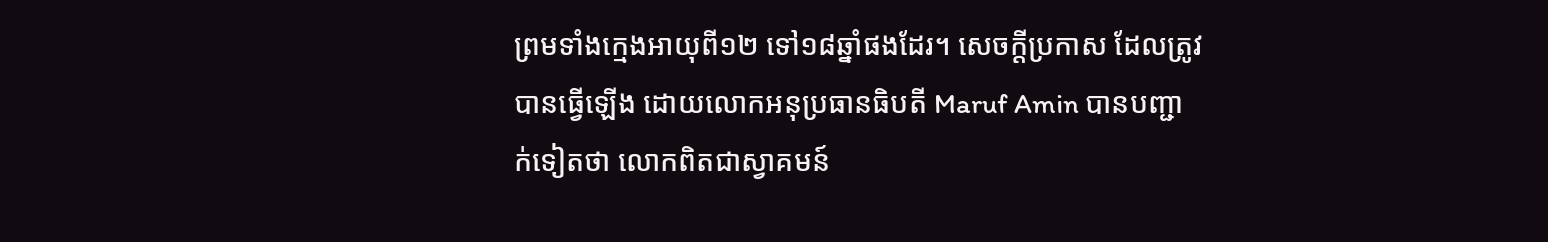ព្រមទាំងក្មេងអាយុពី១២ ទៅ១៨ឆ្នាំផងដែរ។ សេចក្តីប្រកាស ដែលត្រូវបានធ្វើឡើង ដោយលោកអនុប្រធានធិបតី Maruf Amin បានបញ្ជាក់ទៀតថា លោកពិតជាស្វាគមន៍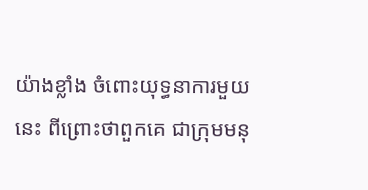យ៉ាងខ្លាំង ចំពោះយុទ្ធនាការមួយនេះ ពីព្រោះថាពួកគេ ជាក្រុមមនុ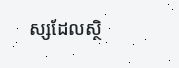ស្សដែលស្ថិ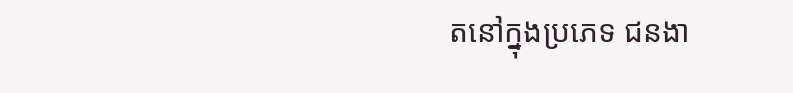តនៅក្នុងប្រភេទ ជនងា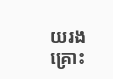យរងគ្រោះ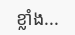ខ្លាំង...